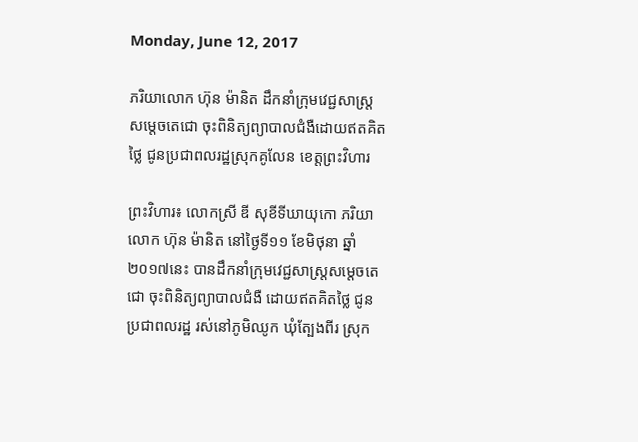Monday, June 12, 2017

ភរិយាលោក ហ៊ុន ម៉ានិត ដឹកនាំក្រុមវេជ្ជសាស្ត្រសម្តេចតេជោ ចុះពិនិត្យព្យាបាលជំងឺដោយឥតគិតថ្លៃ ជូនប្រជាពលរដ្ឋស្រុកគូលែន ខេត្តព្រះវិហារ

ព្រះវិហារ៖ លោកស្រី ឌី សុខីទីឃាយុកោ ភរិយាលោក ហ៊ុន ម៉ានិត នៅថ្ងៃទី១១ ខែមិថុនា ឆ្នាំ២០១៧នេះ បានដឹកនាំក្រុមវេជ្ជសាស្ត្រសម្តេចតេជោ ចុះពិនិត្យព្យាបាលជំងឺ ដោយឥតគិតថ្លៃ ជូនប្រជាពលរដ្ឋ រស់នៅភូមិឈូក ឃុំត្បែងពីរ ស្រុក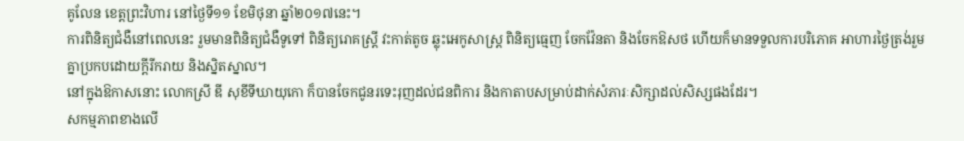គូលែន ខេត្តព្រះវិហារ នៅថ្ងៃទី១១ ខែមិថុនា ឆ្នាំ២០១៧នេះ។
ការពិនិត្យជំងឺនៅពេលនេះ រួមមានពិនិត្យជំងឺទូទៅ ពិនិត្យរោគស្ត្រី វះកាត់តូច ឆ្លុះអេកូសាស្ត្រ ពិនិត្យធ្មេញ ចែកវ៉ែនតា និងចែកឱសថ ហើយក៏មានទទួលការបរិភោគ អាហារថ្ងៃត្រង់រួមគ្នាប្រកបដោយក្តីរីករាយ និងស្និតស្នាល។
នៅក្នុងឱកាសនោះ លោកស្រី ឌី សុខីទីឃាយុកោ ក៏បានចែកជូនរទេះរុញដល់ជនពិការ និងកាតាបសម្រាប់ដាក់សំភារៈសិក្សាដល់សិស្សផងដែរ។
សកម្មភាពខាងលើ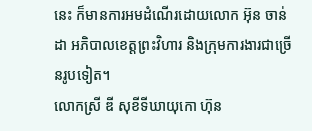នេះ ក៏មានការអមដំណើរដោយលោក អ៊ុន ចាន់ដា អភិបាលខេត្តព្រះវិហារ និងក្រុមការងារជាច្រើនរូបទៀត។
លោកស្រី ឌី សុខីទីឃាយុកោ ហ៊ុន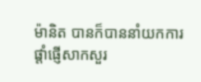ម៉ានិត បានក៏បាននាំយកការផ្តាំផ្ញើសាកសួរ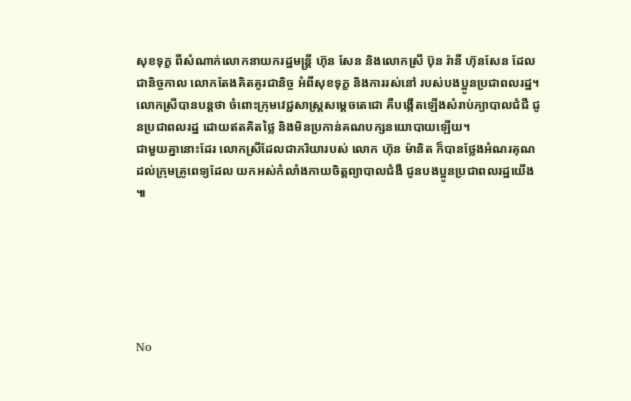សុខទុក្ខ ពីសំណាក់លោកនាយករដ្ឋមន្រ្ដី ហ៊ុន សែន និងលោកស្រី ប៊ុន រ៉ានី ហ៊ុនសែន ដែលជានិច្ចកាល លោកតែងគិតគូរជានិច្ច អំពីសុខទុក្ខ និងការរស់នៅ របស់បងប្អូនប្រជាពលរដ្ឋ។
លោកស្រីបានបន្តថា ចំពោះក្រុមវេជ្ជសាស្ត្រសម្តេចតេជោ គឺបង្កើតឡើងសំរាប់ភ្យាបាលជំជឺ ជូនប្រជាពលរដ្ឋ ដោយឥតគិតថ្លៃ និងមិនប្រកាន់គណបក្សនយោបាយឡើយ។
ជាមួយគ្នានោះដែរ លោកស្រីដែលជាភរិយារបស់ លោក ហ៊ុន ម៉ានិត ក៏បានថ្លែងអំណរគុណ ដល់ក្រុមគ្រូពេទ្យដែល យកអស់កំលាំងកាយចិត្តព្យាបាលជំងឺ ជូនបងប្អូនប្រជាពលរដ្ឋយើង ៕






No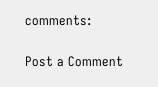comments:

Post a Comment